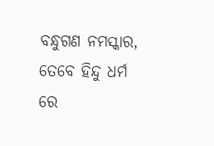ବନ୍ଧୁଗଣ ନମସ୍କାର, ତେବେ ହିନ୍ଦୁ ଧର୍ମ ରେ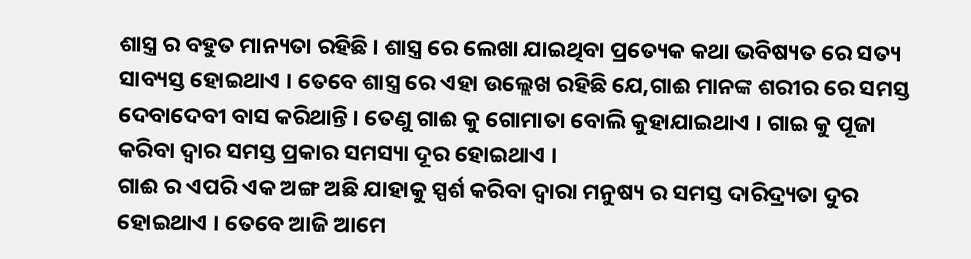ଶାସ୍ତ୍ର ର ବହୁତ ମାନ୍ୟତା ରହିଛି । ଶାସ୍ତ୍ର ରେ ଲେଖା ଯାଇଥିବା ପ୍ରତ୍ୟେକ କଥା ଭବିଷ୍ୟତ ରେ ସତ୍ୟ ସାବ୍ୟସ୍ତ ହୋଇଥାଏ । ତେବେ ଶାସ୍ତ୍ର ରେ ଏହା ଉଲ୍ଲେଖ ରହିଛି ଯେ,ଗାଈ ମାନଙ୍କ ଶରୀର ରେ ସମସ୍ତ ଦେବାଦେବୀ ବାସ କରିଥାନ୍ତି । ତେଣୁ ଗାଈ କୁ ଗୋମାତା ବୋଲି କୁହାଯାଇଥାଏ । ଗାଇ କୁ ପୂଜା କରିବା ଦ୍ୱାର ସମସ୍ତ ପ୍ରକାର ସମସ୍ୟା ଦୂର ହୋଇଥାଏ ।
ଗାଈ ର ଏପରି ଏକ ଅଙ୍ଗ ଅଛି ଯାହାକୁ ସ୍ପର୍ଶ କରିବା ଦ୍ୱାରା ମନୁଷ୍ୟ ର ସମସ୍ତ ଦାରିଦ୍ର୍ୟତା ଦୁର ହୋଇଥାଏ । ତେବେ ଆଜି ଆମେ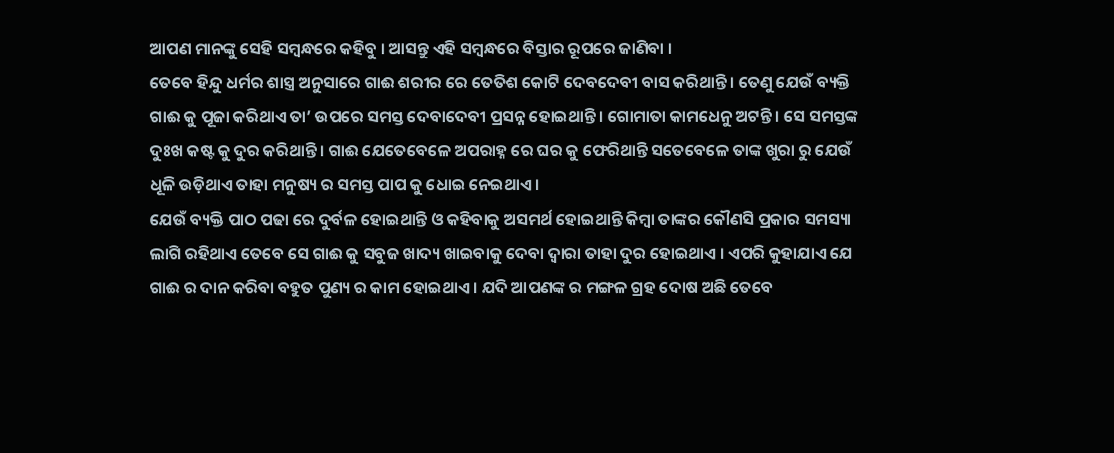ଆପଣ ମାନଙ୍କୁ ସେହି ସମ୍ବନ୍ଧରେ କହିବୁ । ଆସନ୍ତୁ ଏହି ସମ୍ବନ୍ଧରେ ବିସ୍ତାର ରୂପରେ ଜାଣିବା ।
ତେବେ ହିନ୍ଦୁ ଧର୍ମର ଶାସ୍ତ୍ର ଅନୁସାରେ ଗାଈ ଶରୀର ରେ ତେତିଶ କୋଟି ଦେବଦେବୀ ବାସ କରିଥାନ୍ତି । ତେଣୁ ଯେଉଁ ବ୍ୟକ୍ତି ଗାଈ କୁ ପୂଜା କରିଥାଏ ତା’ ଉପରେ ସମସ୍ତ ଦେବାଦେବୀ ପ୍ରସନ୍ନ ହୋଇଥାନ୍ତି । ଗୋମାତା କାମଧେନୁ ଅଟନ୍ତି । ସେ ସମସ୍ତଙ୍କ ଦୁଃଖ କଷ୍ଟ କୁ ଦୁର କରିଥାନ୍ତି । ଗାଈ ଯେତେବେଳେ ଅପରାହ୍ନ ରେ ଘର କୁ ଫେରିଥାନ୍ତି ସତେବେଳେ ତାଙ୍କ ଖୁରା ରୁ ଯେଉଁ ଧୂଳି ଉଡ଼ିଥାଏ ତାହା ମନୁଷ୍ୟ ର ସମସ୍ତ ପାପ କୁ ଧୋଇ ନେଇଥାଏ ।
ଯେଉଁ ବ୍ୟକ୍ତି ପାଠ ପଢା ରେ ଦୁର୍ବଳ ହୋଇଥାନ୍ତି ଓ କହିବାକୁ ଅସମର୍ଥ ହୋଇଥାନ୍ତି କିମ୍ବା ତାଙ୍କର କୌଣସି ପ୍ରକାର ସମସ୍ୟା ଲାଗି ରହିଥାଏ ତେବେ ସେ ଗାଈ କୁ ସବୁଜ ଖାଦ୍ୟ ଖାଇବାକୁ ଦେବା ଦ୍ଵାରା ତାହା ଦୁର ହୋଇଥାଏ । ଏପରି କୁହାଯାଏ ଯେ ଗାଈ ର ଦାନ କରିବା ବହୁତ ପୁଣ୍ୟ ର କାମ ହୋଇଥାଏ । ଯଦି ଆପଣଙ୍କ ର ମଙ୍ଗଳ ଗ୍ରହ ଦୋଷ ଅଛି ତେବେ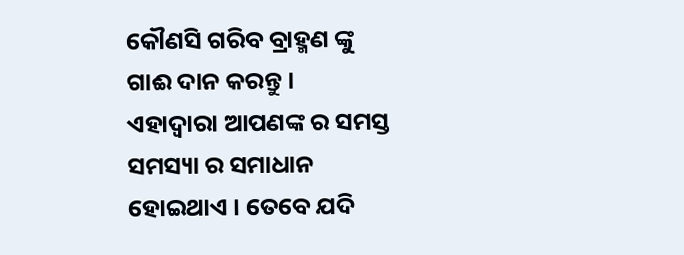କୌଣସି ଗରିବ ବ୍ରାହ୍ମଣ ଙ୍କୁ ଗାଈ ଦାନ କରନ୍ତୁ ।
ଏହାଦ୍ବାରା ଆପଣଙ୍କ ର ସମସ୍ତ ସମସ୍ୟା ର ସମାଧାନ ହୋଇଥାଏ । ତେବେ ଯଦି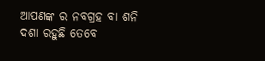ଆପଣଙ୍କ ର ନବଗ୍ରହ ବା ଶନି ଦଶା ରହୁଛି ତେବେ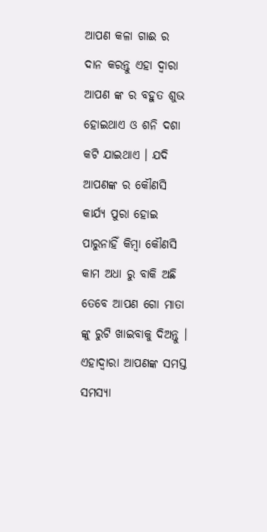ଆପଣ କଳା ଗାଈ ର ଦାନ କରନ୍ତୁ ଏହା ଦ୍ବାରା ଆପଣ ଙ୍କ ର ବହୁତ ଶୁଭ ହୋଇଥାଏ ଓ ଶନି ଦଶା କଟି ଯାଇଥାଏ । ଯଦି ଆପଣଙ୍କ ର କୌଣସି କାର୍ଯ୍ୟ ପୁରା ହୋଇ ପାରୁନାହିଁ କିମ୍ବା କୌଣସି କାମ ଅଧା ରୁ ବାକି ଅଛି ତେବେ ଆପଣ ଗୋ ମାତା ଙ୍କୁ ରୁଟି ଖାଇବାକୁ ଦିଅନ୍ତୁ ।
ଏହାଦ୍ଵାରା ଆପଣଙ୍କ ସମସ୍ତ ସମସ୍ୟା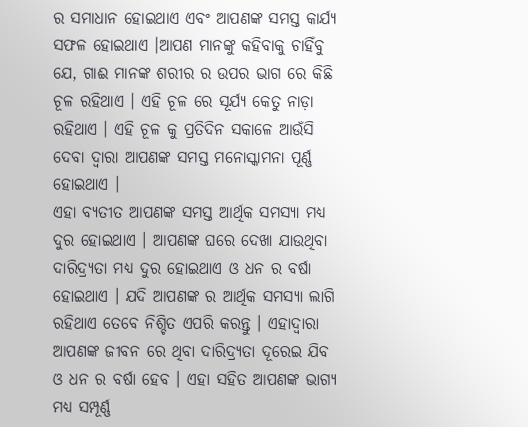ର ସମାଧାନ ହୋଇଥାଏ ଏବଂ ଆପଣଙ୍କ ସମସ୍ତ କାର୍ଯ୍ୟ ସଫଳ ହୋଇଥାଏ ।ଆପଣ ମାନଙ୍କୁ କହିବାକୁ ଚାହିଁବୁ ଯେ, ଗାଈ ମାନଙ୍କ ଶରୀର ର ଉପର ଭାଗ ରେ କିଛି ଚୂଳ ରହିଥାଏ । ଏହି ଚୂଳ ରେ ସୂର୍ଯ୍ୟ କେତୁ ନାଡ଼ା ରହିଥାଏ । ଏହି ଚୂଳ କୁ ପ୍ରତିଦିନ ସକାଳେ ଆଉଁସି ଦେବା ଦ୍ୱାରା ଆପଣଙ୍କ ସମସ୍ତ ମନୋସ୍କାମନା ପୂର୍ଣ୍ଣ ହୋଇଥାଏ ।
ଏହା ବ୍ୟତୀତ ଆପଣଙ୍କ ସମସ୍ତ ଆର୍ଥିକ ସମସ୍ୟା ମଧ୍ୟ ଦୁର ହୋଇଥାଏ । ଆପଣଙ୍କ ଘରେ ଦେଖା ଯାଉଥିବା ଦାରିଦ୍ର୍ୟତା ମଧ୍ୟ ଦୁର ହୋଇଥାଏ ଓ ଧନ ର ବର୍ଷା ହୋଇଥାଏ । ଯଦି ଆପଣଙ୍କ ର ଆର୍ଥିକ ସମସ୍ୟା ଲାଗି ରହିଥାଏ ତେବେ ନିଶ୍ଚିତ ଏପରି କରନ୍ତୁ । ଏହାଦ୍ବାରା ଆପଣଙ୍କ ଜୀବନ ରେ ଥିବା ଦାରିଦ୍ର୍ୟତା ଦୂରେଇ ଯିବ ଓ ଧନ ର ବର୍ଷା ହେବ । ଏହା ସହିତ ଆପଣଙ୍କ ଭାଗ୍ୟ ମଧ୍ୟ ସମ୍ପୂର୍ଣ୍ଣ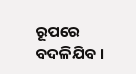ରୂପରେ ବଦଳିଯିବ ।